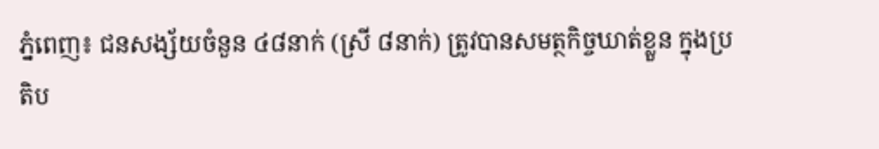ភ្នំពេញ៖ ជនសង្ស័យចំនួន ៤៨នាក់ (ស្រី ៨នាក់) ត្រូវបានសមត្ថកិច្ចឃាត់ខ្លួន ក្នុងប្រតិប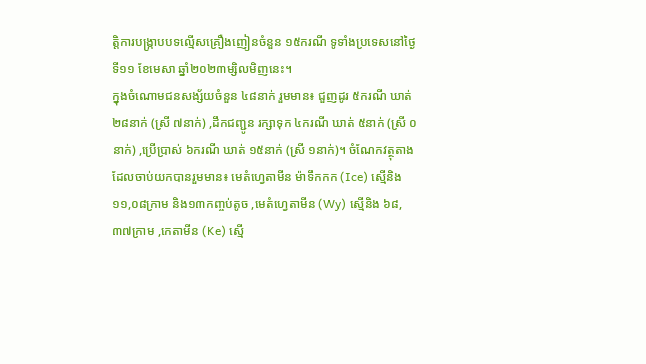ត្តិការបង្ក្រាបបទល្មើសគ្រឿងញៀនចំនួន ១៥ករណី ទូទាំងប្រទេសនៅថ្ងៃទី១១ ខែមេសា ឆ្នាំ២០២៣ម្សិលមិញនេះ។
ក្នុងចំណោមជនសង្ស័យចំនួន ៤៨នាក់ រួមមាន៖ ជួញដូរ ៥ករណី ឃាត់ ២៨នាក់ (ស្រី ៧នាក់) ,ដឹកជញ្ជូន រក្សាទុក ៤ករណី ឃាត់ ៥នាក់ (ស្រី ០នាក់) ,ប្រើប្រាស់ ៦ករណី ឃាត់ ១៥នាក់ (ស្រី ១នាក់)។ ចំណែកវត្ថុតាងដែលចាប់យកបានរួមមាន៖ មេតំហ្វេតាមីន ម៉ាទឹកកក (Ice) ស្មេីនិង ១១,០៨ក្រាម និង១៣កញ្ចប់តូច ,មេតំហ្វេតាមីន (Wy) ស្មេីនិង ៦៨,៣៧ក្រាម ,កេតាមីន (Ke) ស្មេី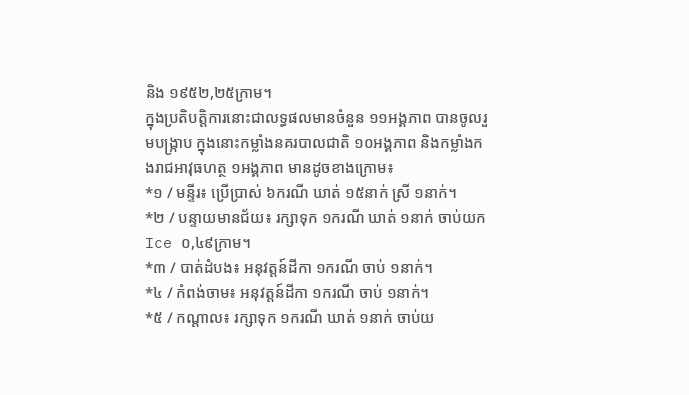និង ១៩៥២,២៥ក្រាម។
ក្នុងប្រតិបត្តិការនោះជាលទ្ធផលមានចំនួន ១១អង្គភាព បានចូលរួមបង្ក្រាប ក្នុងនោះកម្លាំងនគរបាលជាតិ ១០អង្គភាព និងកម្លាំងកងរាជអាវុធហត្ថ ១អង្គភាព មានដូចខាងក្រោម៖
*១ / មន្ទីរ៖ ប្រើប្រាស់ ៦ករណី ឃាត់ ១៥នាក់ ស្រី ១នាក់។
*២ / បន្ទាយមានជ័យ៖ រក្សាទុក ១ករណី ឃាត់ ១នាក់ ចាប់យក Ice ០,៤៩ក្រាម។
*៣ / បាត់ដំបង៖ អនុវត្តន៍ដីកា ១ករណី ចាប់ ១នាក់។
*៤ / កំពង់ចាម៖ អនុវត្តន៍ដីកា ១ករណី ចាប់ ១នាក់។
*៥ / កណ្តាល៖ រក្សាទុក ១ករណី ឃាត់ ១នាក់ ចាប់យ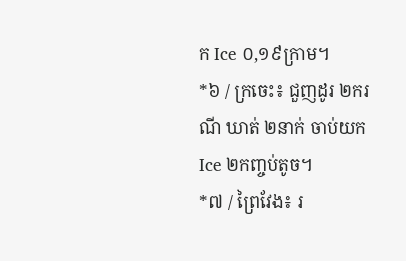ក Ice ០,១៩ក្រាម។
*៦ / ក្រចេះ៖ ជួញដូរ ២ករណី ឃាត់ ២នាក់ ចាប់យក Ice ២កញ្ចប់តូច។
*៧ / ព្រៃវែង៖ រ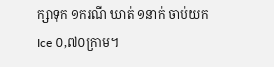ក្សាទុក ១ករណី ឃាត់ ១នាក់ ចាប់យក Ice ០,៧០ក្រាម។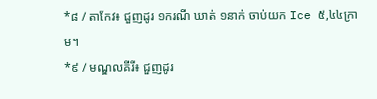*៨ / តាកែវ៖ ជួញដូរ ១ករណី ឃាត់ ១នាក់ ចាប់យក Ice ៥,៤៤ក្រាម។
*៩ / មណ្ឌលគីរី៖ ជួញដូរ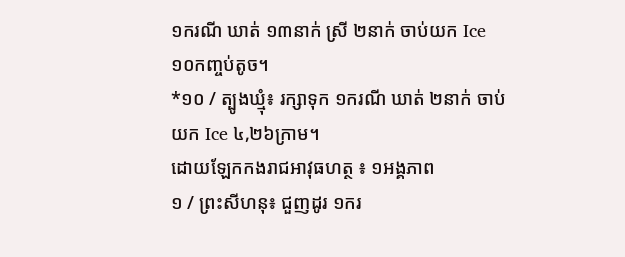១ករណី ឃាត់ ១៣នាក់ ស្រី ២នាក់ ចាប់យក Ice ១០កញ្ចប់តូច។
*១០ / ត្បូងឃ្មុំ៖ រក្សាទុក ១ករណី ឃាត់ ២នាក់ ចាប់យក Ice ៤,២៦ក្រាម។
ដោយឡែកកងរាជអាវុធហត្ថ ៖ ១អង្គភាព
១ / ព្រះសីហនុ៖ ជួញដូរ ១ករ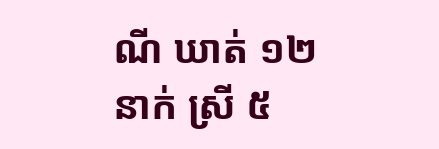ណី ឃាត់ ១២នាក់ ស្រី ៥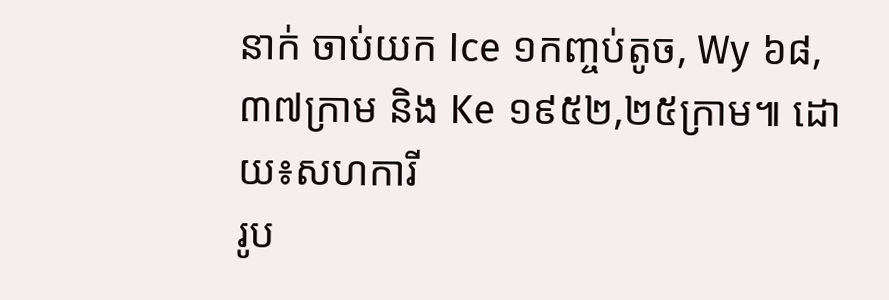នាក់ ចាប់យក Ice ១កញ្ចប់តូច, Wy ៦៨,៣៧ក្រាម និង Ke ១៩៥២,២៥ក្រាម៕ ដោយ៖សហការី
រូប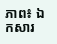ភាព៖ ឯកសារ